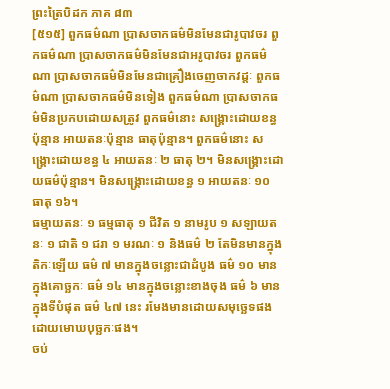ព្រះត្រៃបិដក ភាគ ៨៣
[៥១៥] ពួកធម៌ណា ប្រាសចាកធម៌មិនមែនជារូបាវចរ ពួកធម៌ណា ប្រាសចាកធម៌មិនមែនជាអរូបាវចរ ពួកធម៌ណា ប្រាសចាកធម៌មិនមែនជាគ្រឿងចេញចាកវដ្ដៈ ពួកធម៌ណា ប្រាសចាកធម៌មិនទៀង ពួកធម៌ណា ប្រាសចាកធម៌មិនប្រកបដោយសត្រូវ ពួកធម៌នោះ សង្រ្គោះដោយខន្ធប៉ុន្មាន អាយតនៈប៉ុន្មាន ធាតុប៉ុន្មាន។ ពួកធម៌នោះ សង្រ្គោះដោយខន្ធ ៤ អាយតនៈ ២ ធាតុ ២។ មិនសង្គ្រោះដោយធម៌ប៉ុន្មាន។ មិនសង្រ្គោះដោយខន្ធ ១ អាយតនៈ ១០ ធាតុ ១៦។
ធម្មាយតនៈ ១ ធម្មធាតុ ១ ជីវិត ១ នាមរូប ១ សឡាយតនៈ ១ ជាតិ ១ ជរា ១ មរណៈ ១ និងធម៌ ២ តែមិនមានក្នុងតិកៈឡើយ ធម៌ ៧ មានក្នុងចន្លោះជាដំបូង ធម៌ ១០ មានក្នុងគោច្ឆកៈ ធម៌ ១៤ មានក្នុងចន្លោះខាងចុង ធម៌ ៦ មានក្នុងទីបំផុត ធម៌ ៤៧ នេះ រមែងមានដោយសមុច្ឆេទផង ដោយមោឃបុច្ឆកៈផង។
ចប់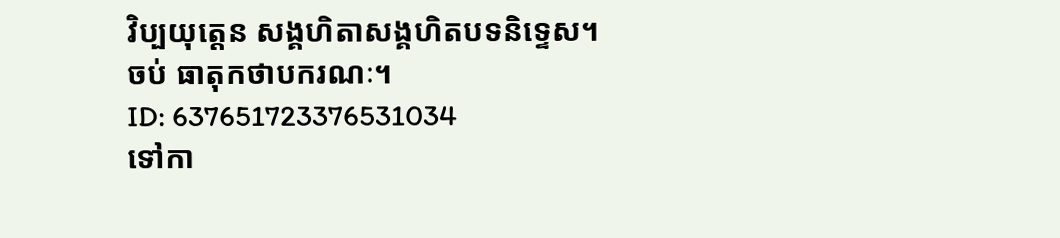វិប្បយុត្តេន សង្គហិតាសង្គហិតបទនិទ្ទេស។
ចប់ ធាតុកថាបករណៈ។
ID: 637651723376531034
ទៅកា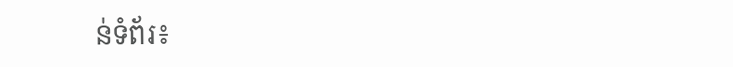ន់ទំព័រ៖